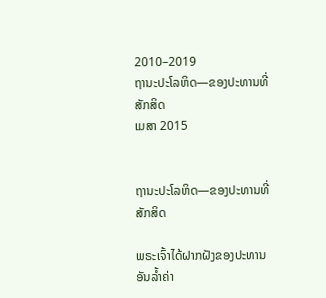2010–2019
ຖານະປະໂລຫິດ—ຂອງປະທານທີ່ສັກສິດ
ເມສາ 2015


ຖານະປະໂລຫິດ—ຂອງປະທານທີ່ສັກສິດ

ພຣະເຈົ້າໄດ້ຝາກຝັງຂອງປະທານອັນລ້ຳຄ່າ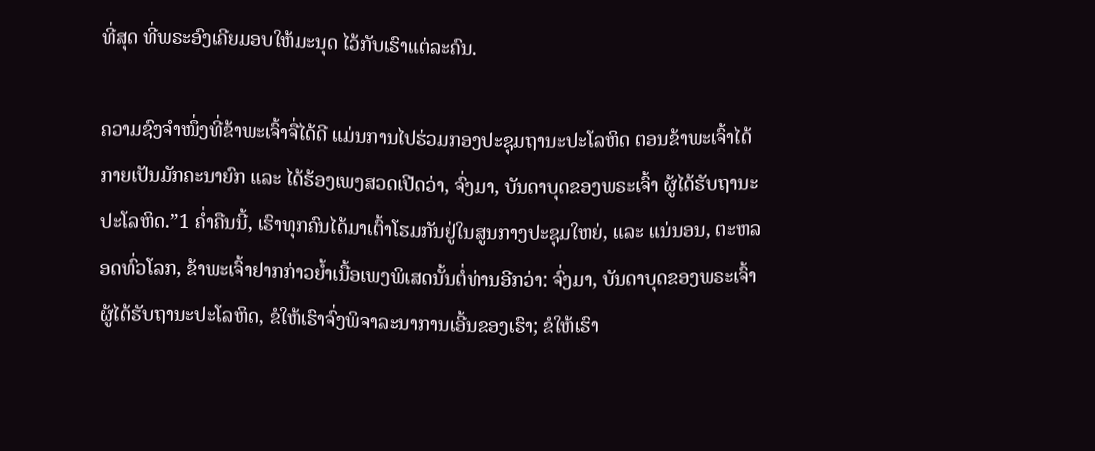ທີ່ສຸດ ທີ່ພຣະອົງເຄີຍມອບໃຫ້ມະນຸດ ໄວ້ກັບເຮົາແຕ່ລະຄົນ.

ຄວາມຊົງຈຳໜຶ່ງທີ່ຂ້າພະເຈົ້າຈື່ໄດ້ດີ ແມ່ນການໄປຮ່ວມກອງປະຊຸມຖານະປະໂລຫິດ ຕອນຂ້າພະເຈົ້າໄດ້ກາຍເປັນມັກຄະນາຍົກ ແລະ ໄດ້ຮ້ອງເພງສວດເປີດວ່າ, ຈົ່ງມາ, ບັນດາບຸດຂອງພຣະເຈົ້າ ຜູ້ໄດ້ຮັບຖານະປະໂລຫິດ.”1 ຄ່ຳຄືນນີ້, ເຮົາທຸກຄົນໄດ້ມາເຕົ້າໂຮມກັນຢູ່ໃນສູນກາງປະຊຸມໃຫຍ່, ແລະ ແນ່ນອນ, ຕະຫລອດທົ່ວໂລກ, ຂ້າພະເຈົ້າຢາກກ່າວຍ້ຳເນື້ອເພງພິເສດນັ້ນຕໍ່ທ່ານອີກວ່າ: ຈົ່ງມາ, ບັນດາບຸດຂອງພຣະເຈົ້າ ຜູ້ໄດ້ຮັບຖານະປະໂລຫິດ, ຂໍໃຫ້ເຮົາຈົ່ງພິຈາລະນາການເອີ້ນຂອງເຮົາ; ຂໍໃຫ້ເຮົາ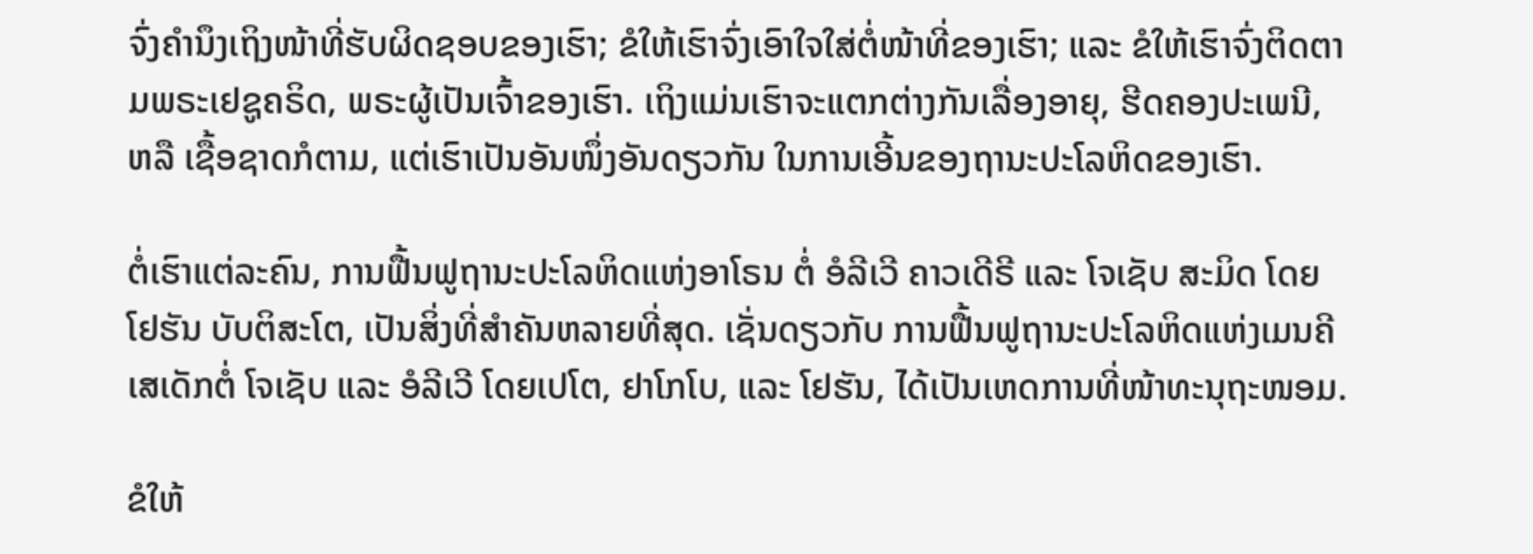ຈົ່ງຄຳນຶງເຖິງໜ້າທີ່ຮັບຜິດຊອບຂອງເຮົາ; ຂໍໃຫ້ເຮົາຈົ່ງເອົາໃຈໃສ່ຕໍ່ໜ້າທີ່ຂອງເຮົາ; ແລະ ຂໍໃຫ້ເຮົາຈົ່ງຕິດຕາມພຣະເຢຊູຄຣິດ, ພຣະຜູ້ເປັນເຈົ້າຂອງເຮົາ. ເຖິງແມ່ນເຮົາຈະແຕກຕ່າງກັນເລື່ອງອາຍຸ, ຮີດຄອງປະເພນີ, ຫລື ເຊື້ອຊາດກໍຕາມ, ແຕ່ເຮົາເປັນອັນໜຶ່ງອັນດຽວກັນ ໃນການເອີ້ນຂອງຖານະປະໂລຫິດຂອງເຮົາ.

ຕໍ່ເຮົາແຕ່ລະຄົນ, ການຟື້ນຟູຖານະປະໂລຫິດແຫ່ງອາໂຣນ ຕໍ່ ອໍລີເວີ ຄາວເດີຣີ ແລະ ໂຈເຊັບ ສະມິດ ໂດຍ ໂຢຮັນ ບັບຕິສະໂຕ, ເປັນສິ່ງທີ່ສຳຄັນຫລາຍທີ່ສຸດ. ເຊັ່ນດຽວກັບ ການຟື້ນຟູຖານະປະໂລຫິດແຫ່ງເມນຄີເສເດັກຕໍ່ ໂຈເຊັບ ແລະ ອໍລີເວີ ໂດຍເປໂຕ, ຢາໂກໂບ, ແລະ ໂຢຮັນ, ໄດ້ເປັນເຫດການທີ່ໜ້າທະນຸຖະໜອມ.

ຂໍໃຫ້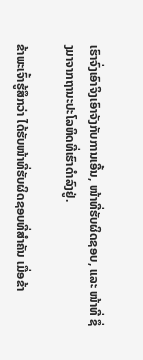ເຮົາຈົ່ງເອົາຈິງເອົາຈັງກັບການເອີ້ນ, ໜ້າທີ່ຮັບຜິດຊອບ, ແລະ ໜ້າທີ່ ຊຶ່ງມາຈາກຖານະປະໂລຫິດທີ່ເຮົາດຳລົງຢູ່.

ຂ້າພະເຈົ້າຮູ້ສຶກວ່າ ໄດ້ຮັບໜ້າທີ່ຮັບຜິດຊອບທີ່ສຳຄັນ ເມື່ອຂ້າ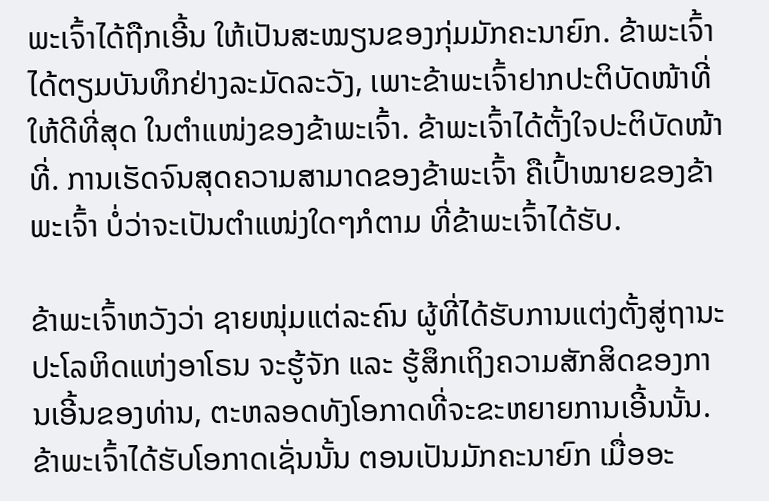ພະເຈົ້າໄດ້ຖືກເອີ້ນ ໃຫ້ເປັນສະໝຽນຂອງກຸ່ມມັກຄະນາຍົກ. ຂ້າພະເຈົ້າໄດ້ຕຽມບັນທຶກຢ່າງລະມັດລະວັງ, ເພາະຂ້າພະເຈົ້າຢາກປະຕິບັດໜ້າທີ່ ໃຫ້ດີທີ່ສຸດ ໃນຕຳແໜ່ງຂອງຂ້າພະເຈົ້າ. ຂ້າພະເຈົ້າໄດ້ຕັ້ງໃຈປະຕິບັດໜ້າທີ່. ການເຮັດຈົນສຸດຄວາມສາມາດຂອງຂ້າພະເຈົ້າ ຄືເປົ້າໝາຍຂອງຂ້າພະເຈົ້າ ບໍ່ວ່າຈະເປັນຕຳແໜ່ງໃດໆກໍຕາມ ທີ່ຂ້າພະເຈົ້າໄດ້ຮັບ.

ຂ້າພະເຈົ້າຫວັງວ່າ ຊາຍໜຸ່ມແຕ່ລະຄົນ ຜູ້ທີ່ໄດ້ຮັບການແຕ່ງຕັ້ງສູ່ຖານະປະໂລຫິດແຫ່ງອາໂຣນ ຈະຮູ້ຈັກ ແລະ ຮູ້ສຶກເຖິງຄວາມສັກສິດຂອງການເອີ້ນຂອງທ່ານ, ຕະຫລອດທັງໂອກາດທີ່ຈະຂະຫຍາຍການເອີ້ນນັ້ນ. ຂ້າພະເຈົ້າໄດ້ຮັບໂອກາດເຊັ່ນນັ້ນ ຕອນເປັນມັກຄະນາຍົກ ເມື່ອອະ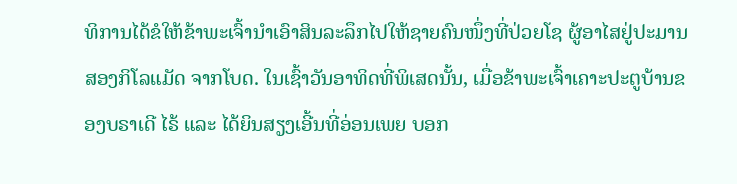ທິການໄດ້ຂໍໃຫ້ຂ້າພະເຈົ້ານຳເອົາສິນລະລຶກໄປໃຫ້ຊາຍຄົນໜຶ່ງທີ່ປ່ວຍໂຊ ຜູ້ອາໄສຢູ່ປະມານ ສອງກິໂລແມັດ ຈາກໂບດ. ໃນເຊົ້າວັນອາທິດທີ່ພິເສດນັ້ນ, ເມື່ອຂ້າພະເຈົ້າເຄາະປະຕູບ້ານຂອງບຣາເດີ ໄຣ້ ແລະ ໄດ້ຍິນສຽງເອີ້ນທີ່ອ່ອນເພຍ ບອກ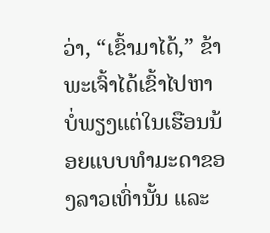ວ່າ, “ເຂົ້າມາໄດ້,” ຂ້າພະເຈົ້າໄດ້ເຂົ້າໄປຫາ ບໍ່ພຽງແຕ່ໃນເຮືອນນ້ອຍແບບທຳມະດາຂອງລາວເທົ່ານັ້ນ ແລະ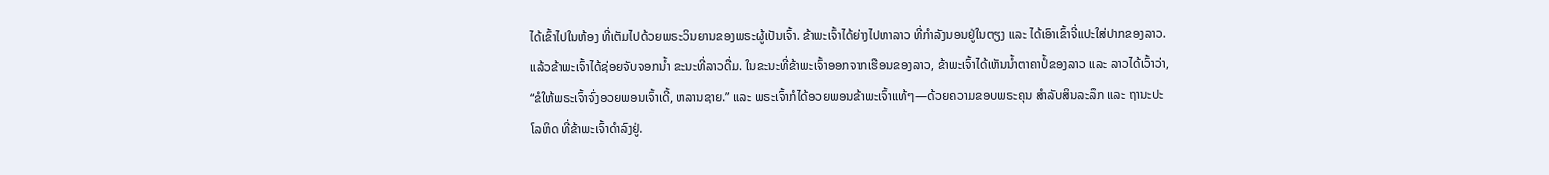ໄດ້ເຂົ້າໄປໃນຫ້ອງ ທີ່ເຕັມໄປດ້ວຍພຣະວິນຍານຂອງພຣະຜູ້ເປັນເຈົ້າ. ຂ້າພະເຈົ້າໄດ້ຍ່າງໄປຫາລາວ ທີ່ກຳລັງນອນຢູ່ໃນຕຽງ ແລະ ໄດ້ເອົາເຂົ້າຈີ່ແປະໃສ່ປາກຂອງລາວ. ແລ້ວຂ້າພະເຈົ້າໄດ້ຊ່ອຍຈັບຈອກນ້ຳ ຂະນະທີ່ລາວດື່ມ. ໃນຂະນະທີ່ຂ້າພະເຈົ້າອອກຈາກເຮືອນຂອງລາວ, ຂ້າພະເຈົ້າໄດ້ເຫັນນ້ຳຕາຄາປໍ້ຂອງລາວ ແລະ ລາວໄດ້ເວົ້າວ່າ, “ຂໍໃຫ້ພຣະເຈົ້າຈົ່ງອວຍພອນເຈົ້າເດີ້, ຫລານຊາຍ.” ແລະ ພຣະເຈົ້າກໍໄດ້ອວຍພອນຂ້າພະເຈົ້າແທ້ໆ—ດ້ວຍຄວາມຂອບພຣະຄຸນ ສຳລັບສິນລະລຶກ ແລະ ຖານະປະໂລຫິດ ທີ່ຂ້າພະເຈົ້າດຳລົງຢູ່.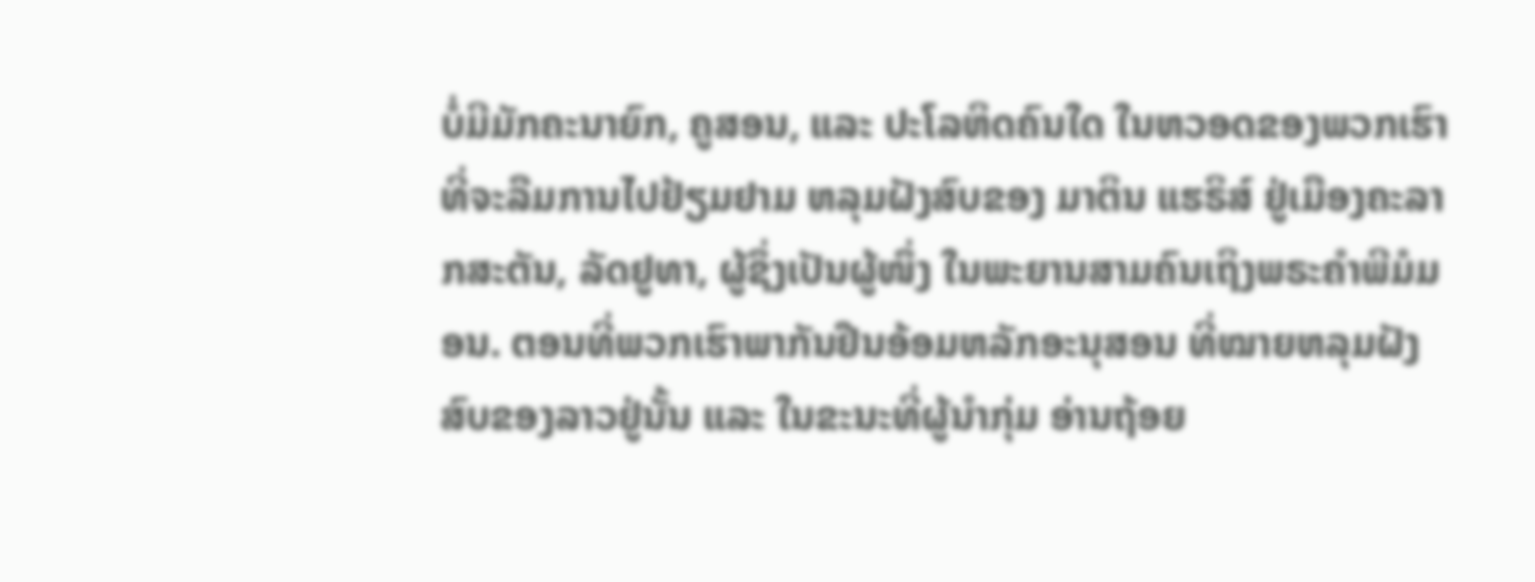ບໍ່ມີມັກຄະນາຍົກ, ຄູສອນ, ແລະ ປະໂລຫິດຄົນໃດ ໃນຫວອດຂອງພວກເຮົາ ທີ່ຈະລືມການໄປຢ້ຽມຢາມ ຫລຸມຝັງສົບຂອງ ມາຕິນ ແຮຣິສ໌ ຢູ່ເມືອງຄະລາກສະຕັນ, ລັດຢູທາ, ຜູ້ຊຶ່ງເປັນຜູ້ໜຶ່ງ ໃນພະຍານສາມຄົນເຖິງພຣະຄຳພີມໍມອນ. ຕອນທີ່ພວກເຮົາພາກັນຢືນອ້ອມຫລັກອະນຸສອນ ທີ່ໝາຍຫລຸມຝັງສົບຂອງລາວຢູ່ນັ້ນ ແລະ ໃນຂະນະທີ່ຜູ້ນຳກຸ່ມ ອ່ານຖ້ອຍ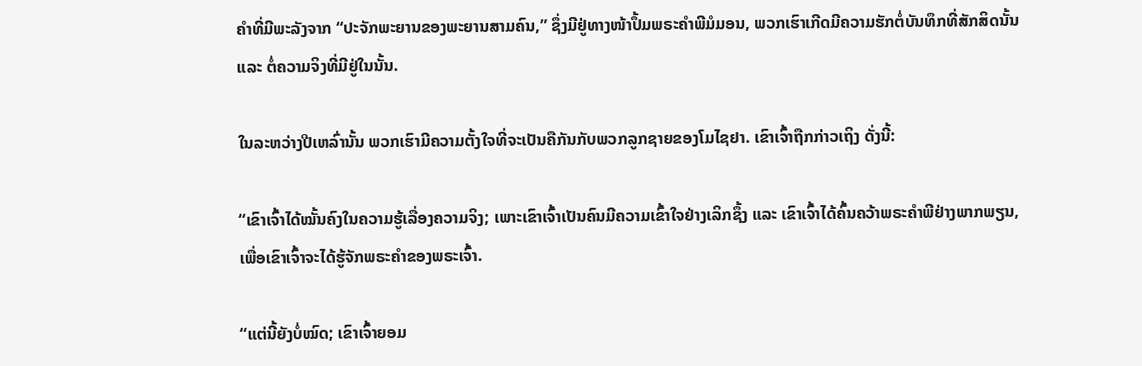ຄຳທີ່ມີພະລັງຈາກ “ປະຈັກພະຍານຂອງພະຍານສາມຄົນ,” ຊຶ່ງມີຢູ່ທາງໜ້າປຶ້ມພຣະຄຳພີມໍມອນ, ພວກເຮົາເກີດມີຄວາມຮັກຕໍ່ບັນທຶກທີ່ສັກສິດນັ້ນ ແລະ ຕໍ່ຄວາມຈິງທີ່ມີຢູ່ໃນນັ້ນ.

ໃນລະຫວ່າງປີເຫລົ່ານັ້ນ ພວກເຮົາມີຄວາມຕັ້ງໃຈທີ່ຈະເປັນຄືກັນກັບພວກລູກຊາຍຂອງໂມໄຊຢາ. ເຂົາເຈົ້າຖືກກ່າວເຖິງ ດັ່ງນີ້:

“ເຂົາເຈົ້າໄດ້ໝັ້ນຄົງໃນຄວາມຮູ້ເລື່ອງຄວາມຈິງ; ເພາະເຂົາເຈົ້າເປັນຄົນມີຄວາມເຂົ້າໃຈຢ່າງເລິກຊຶ້ງ ແລະ ເຂົາເຈົ້າໄດ້ຄົ້ນຄວ້າພຣະຄຳພີຢ່າງພາກພຽນ, ເພື່ອເຂົາເຈົ້າຈະໄດ້ຮູ້ຈັກພຣະຄຳຂອງພຣະເຈົ້າ.

“ແຕ່ນີ້ຍັງບໍ່ໝົດ; ເຂົາເຈົ້າຍອມ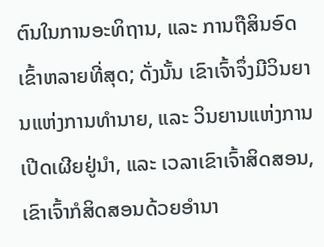ຕົນໃນການອະທິຖານ, ແລະ ການຖືສິນອົດເຂົ້າຫລາຍທີ່ສຸດ; ດັ່ງນັ້ນ ເຂົາເຈົ້າຈຶ່ງມີວິນຍານແຫ່ງການທຳນາຍ, ແລະ ວິນຍານແຫ່ງການເປີດເຜີຍຢູ່ນຳ, ແລະ ເວລາເຂົາເຈົ້າສິດສອນ, ເຂົາເຈົ້າກໍສິດສອນດ້ວຍອຳນາ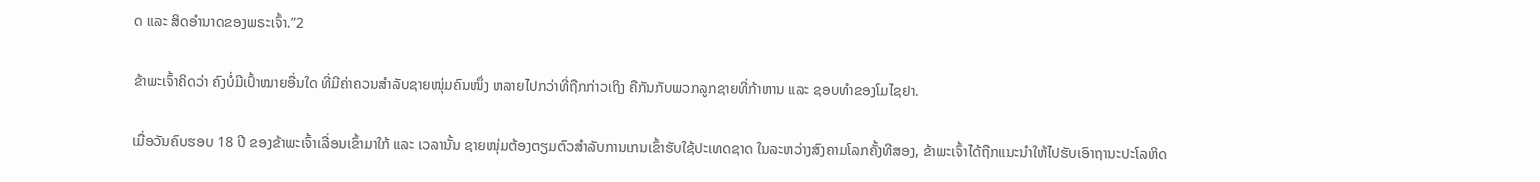ດ ແລະ ສິດອຳນາດຂອງພຣະເຈົ້າ.”2

ຂ້າພະເຈົ້າຄິດວ່າ ຄົງບໍ່ມີເປົ້າໝາຍອື່ນໃດ ທີ່ມີຄ່າຄວນສຳລັບຊາຍໜຸ່ມຄົນໜຶ່ງ ຫລາຍໄປກວ່າທີ່ຖືກກ່າວເຖິງ ຄືກັນກັບພວກລູກຊາຍທີ່ກ້າຫານ ແລະ ຊອບທຳຂອງໂມໄຊຢາ.

ເມື່ອວັນຄົບຮອບ 18 ປີ ຂອງຂ້າພະເຈົ້າເລື່ອນເຂົ້າມາໃກ້ ແລະ ເວລານັ້ນ ຊາຍໜຸ່ມຕ້ອງຕຽມຕົວສຳລັບການເກນເຂົ້າຮັບໃຊ້ປະເທດຊາດ ໃນລະຫວ່າງສົງຄາມໂລກຄັ້ງທີສອງ, ຂ້າພະເຈົ້າໄດ້ຖືກແນະນຳໃຫ້ໄປຮັບເອົາຖານະປະໂລຫິດ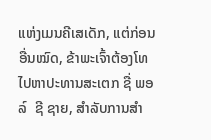ແຫ່ງເມນຄີເສເດັກ, ແຕ່ກ່ອນອື່ນໝົດ, ຂ້າພະເຈົ້າຕ້ອງໂທໄປຫາປະທານສະເຕກ ຊື່ ພອລ໌  ຊີ ຊາຍ, ສຳລັບການສຳ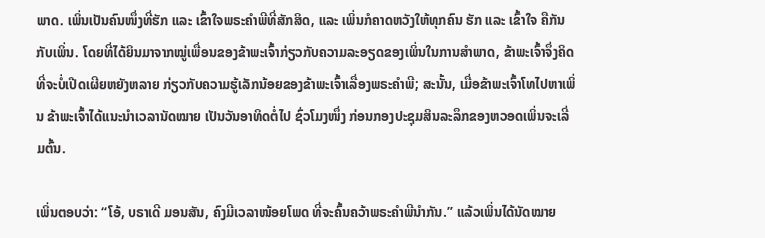ພາດ. ເພິ່ນເປັນຄົນໜຶ່ງທີ່ຮັກ ແລະ ເຂົ້າໃຈພຣະຄຳພີທີ່ສັກສິດ, ແລະ ເພິ່ນກໍຄາດຫວັງໃຫ້ທຸກຄົນ ຮັກ ແລະ ເຂົ້າໃຈ ຄືກັນກັບເພິ່ນ. ໂດຍທີ່ໄດ້ຍິນມາຈາກໝູ່ເພື່ອນຂອງຂ້າພະເຈົ້າກ່ຽວກັບຄວາມລະອຽດຂອງເພິ່ນໃນການສຳພາດ, ຂ້າພະເຈົ້າຈຶ່ງຄິດທີ່ຈະບໍ່ເປີດເຜີຍຫຍັງຫລາຍ ກ່ຽວກັບຄວາມຮູ້ເລັກນ້ອຍຂອງຂ້າພະເຈົ້າເລື່ອງພຣະຄຳພີ; ສະນັ້ນ, ເມື່ອຂ້າພະເຈົ້າໂທໄປຫາເພິ່ນ ຂ້າພະເຈົ້າໄດ້ແນະນຳເວລານັດໝາຍ ເປັນວັນອາທິດຕໍ່ໄປ ຊົ່ວໂມງໜຶ່ງ ກ່ອນກອງປະຊຸມສິນລະລຶກຂອງຫວອດເພິ່ນຈະເລີ່ມຕົ້ນ.

ເພິ່ນຕອບວ່າ: “ໂອ້, ບຣາເດີ ມອນສັນ, ຄົງມີເວລາໜ້ອຍໂພດ ທີ່ຈະຄົ້ນຄວ້າພຣະຄຳພີນຳກັນ.” ແລ້ວເພິ່ນໄດ້ນັດໝາຍ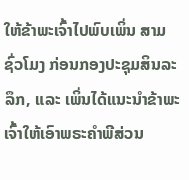ໃຫ້ຂ້າພະເຈົ້າໄປພົບເພິ່ນ ສາມຊົ່ວໂມງ ກ່ອນກອງປະຊຸມສິນລະລຶກ, ແລະ ເພິ່ນໄດ້ແນະນຳຂ້າພະເຈົ້າໃຫ້ເອົາພຣະຄຳພີສ່ວນ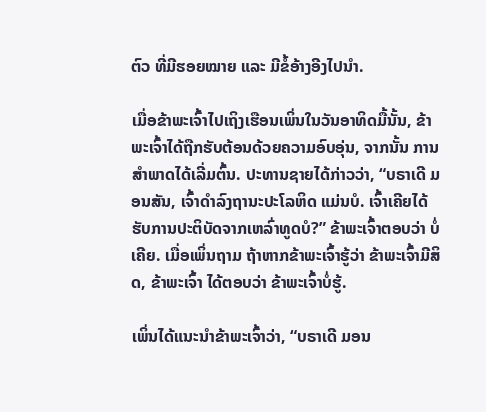ຕົວ ທີ່ມີຮອຍໝາຍ ແລະ ມີຂໍ້ອ້າງອີງໄປນຳ.

ເມື່ອຂ້າພະເຈົ້າໄປເຖິງເຮືອນເພິ່ນໃນວັນອາທິດມື້ນັ້ນ, ຂ້າພະເຈົ້າໄດ້ຖືກຮັບຕ້ອນດ້ວຍຄວາມອົບອຸ່ນ, ຈາກນັ້ນ ການສຳພາດໄດ້ເລີ່ມຕົ້ນ. ປະທານຊາຍໄດ້ກ່າວວ່າ, “ບຣາເດີ ມອນສັນ, ເຈົ້າດຳລົງຖານະປະໂລຫິດ ແມ່ນບໍ. ເຈົ້າເຄີຍໄດ້ຮັບການປະຕິບັດຈາກເຫລົ່າທູດບໍ?” ຂ້າພະເຈົ້າຕອບວ່າ ບໍ່ເຄີຍ. ເມື່ອເພິ່ນຖາມ ຖ້າຫາກຂ້າພະເຈົ້າຮູ້ວ່າ ຂ້າພະເຈົ້າມີສິດ, ຂ້າພະເຈົ້າ ໄດ້ຕອບວ່າ ຂ້າພະເຈົ້າບໍ່ຮູ້.

ເພິ່ນໄດ້ແນະນຳຂ້າພະເຈົ້າວ່າ, “ບຣາເດີ ມອນ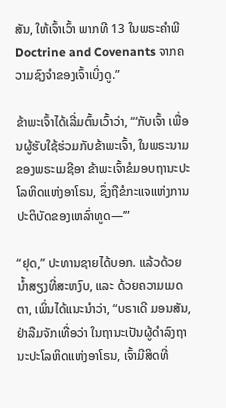ສັນ, ໃຫ້ເຈົ້າເວົ້າ ພາກທີ 13 ໃນພຣະຄຳພີ Doctrine and Covenants ຈາກຄວາມຊົງຈຳຂອງເຈົ້າເບິ່ງດູ.”

ຂ້າພະເຈົ້າໄດ້ເລີ່ມຕົ້ນເວົ້າວ່າ, “‘ກັບເຈົ້າ ເພື່ອນຜູ້ຮັບໃຊ້ຮ່ວມກັບຂ້າພະເຈົ້າ, ໃນພຣະນາມຂອງພຣະເມຊີອາ ຂ້າພະເຈົ້າຂໍມອບຖານະປະໂລຫິດແຫ່ງອາໂຣນ, ຊຶ່ງຖືຂໍກະແຈແຫ່ງການປະຕິບັດຂອງເຫລົ່າທູດ—’”

“ຢຸດ,” ປະທານຊາຍໄດ້ບອກ. ແລ້ວດ້ວຍນ້ຳສຽງທີ່ສະຫງົບ, ແລະ ດ້ວຍຄວາມເມດຕາ, ເພິ່ນໄດ້ແນະນຳວ່າ, “ບຣາເດີ ມອນສັນ, ຢ່າລືມຈັກເທື່ອວ່າ ໃນຖານະເປັນຜູ້ດຳລົງຖານະປະໂລຫິດແຫ່ງອາໂຣນ, ເຈົ້າມີສິດທີ່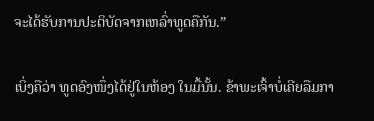ຈະໄດ້ຮັບການປະຕິບັດຈາກເຫລົ່າທູດຄືກັນ.”

ເບິ່ງຄືວ່າ ທູດອົງໜຶ່ງໄດ້ຢູ່ໃນຫ້ອງ ໃນມື້ນັ້ນ. ຂ້າພະເຈົ້າບໍ່ເຄີຍລືມກາ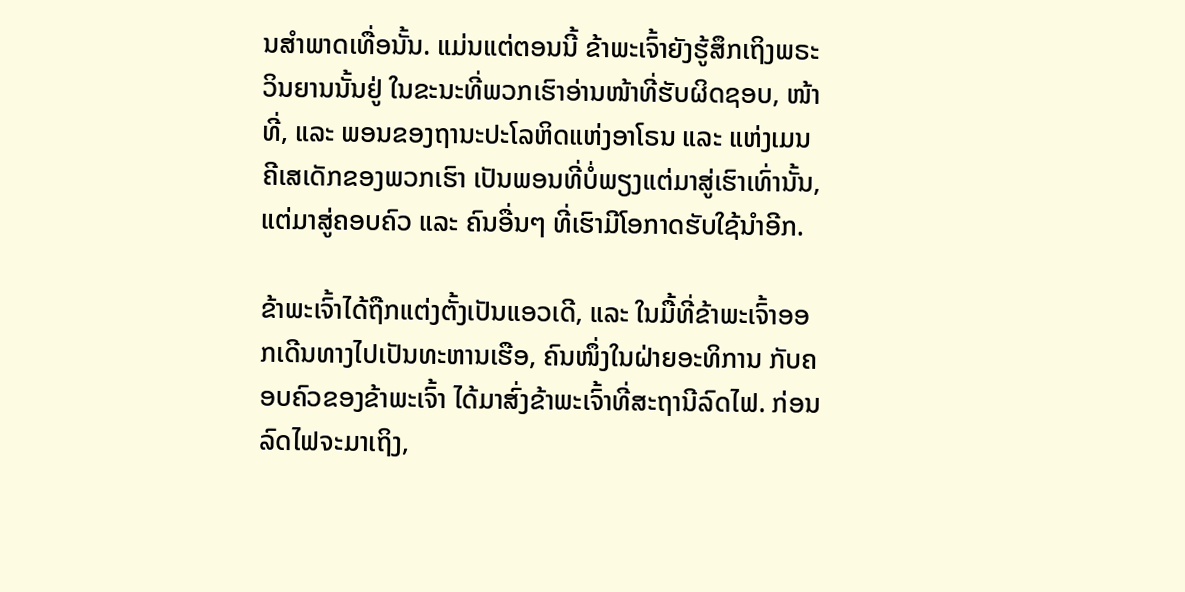ນສຳພາດເທື່ອນັ້ນ. ແມ່ນແຕ່ຕອນນີ້ ຂ້າພະເຈົ້າຍັງຮູ້ສຶກເຖິງພຣະວິນຍານນັ້ນຢູ່ ໃນຂະນະທີ່ພວກເຮົາອ່ານໜ້າທີ່ຮັບຜິດຊອບ, ໜ້າທີ່, ແລະ ພອນຂອງຖານະປະໂລຫິດແຫ່ງອາໂຣນ ແລະ ແຫ່ງເມນຄີເສເດັກຂອງພວກເຮົາ ເປັນພອນທີ່ບໍ່ພຽງແຕ່ມາສູ່ເຮົາເທົ່ານັ້ນ, ແຕ່ມາສູ່ຄອບຄົວ ແລະ ຄົນອື່ນໆ ທີ່ເຮົາມີໂອກາດຮັບໃຊ້ນຳອີກ.

ຂ້າພະເຈົ້າໄດ້ຖືກແຕ່ງຕັ້ງເປັນແອວເດີ, ແລະ ໃນມື້ທີ່ຂ້າພະເຈົ້າອອກເດີນທາງໄປເປັນທະຫານເຮືອ, ຄົນໜຶ່ງໃນຝ່າຍອະທິການ ກັບຄອບຄົວຂອງຂ້າພະເຈົ້າ ໄດ້ມາສົ່ງຂ້າພະເຈົ້າທີ່ສະຖານີລົດໄຟ. ກ່ອນລົດໄຟຈະມາເຖິງ,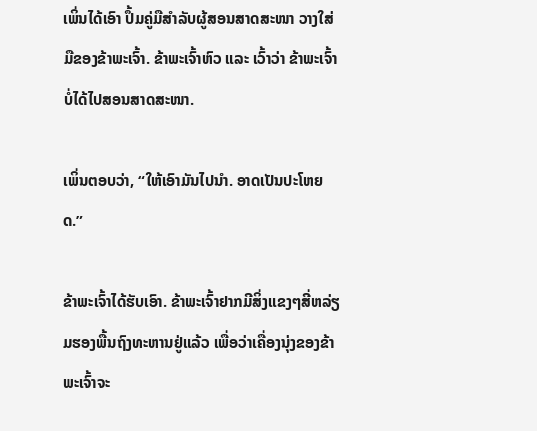ເພິ່ນໄດ້ເອົາ ປຶ້ມຄູ່ມືສຳລັບຜູ້ສອນສາດສະໜາ ວາງໃສ່ມືຂອງຂ້າພະເຈົ້າ. ຂ້າພະເຈົ້າຫົວ ແລະ ເວົ້າວ່າ ຂ້າພະເຈົ້າບໍ່ໄດ້ໄປສອນສາດສະໜາ.

ເພິ່ນຕອບວ່າ, “ໃຫ້ເອົາມັນໄປນຳ. ອາດເປັນປະໂຫຍດ.”

ຂ້າພະເຈົ້າໄດ້ຮັບເອົາ. ຂ້າພະເຈົ້າຢາກມີສິ່ງແຂງໆສີ່ຫລ່ຽມຮອງພື້ນຖົງທະຫານຢູ່ແລ້ວ ເພື່ອວ່າເຄື່ອງນຸ່ງຂອງຂ້າພະເຈົ້າຈະ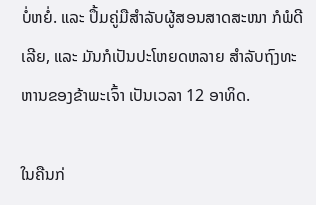ບໍ່ຫຍໍ່. ແລະ ປຶ້ມຄູ່ມືສຳລັບຜູ້ສອນສາດສະໜາ ກໍພໍດີເລີຍ, ແລະ ມັນກໍເປັນປະໂຫຍດຫລາຍ ສຳລັບຖົງທະຫານຂອງຂ້າພະເຈົ້າ ເປັນເວລາ 12 ອາທິດ.

ໃນຄືນກ່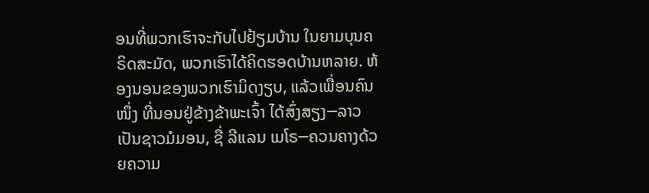ອນທີ່ພວກເຮົາຈະກັບໄປຢ້ຽມບ້ານ ໃນຍາມບຸນຄຣິດສະມັດ, ພວກເຮົາໄດ້ຄິດຮອດບ້ານຫລາຍ. ຫ້ອງນອນຂອງພວກເຮົາມິດງຽບ, ແລ້ວເພື່ອນຄົນໜຶ່ງ ທີ່ນອນຢູ່ຂ້າງຂ້າພະເຈົ້າ ໄດ້ສົ່ງສຽງ─ລາວເປັນຊາວມໍມອນ, ຊື່ ລີແລນ ເມໂຣ─ຄວນຄາງດ້ວຍຄວາມ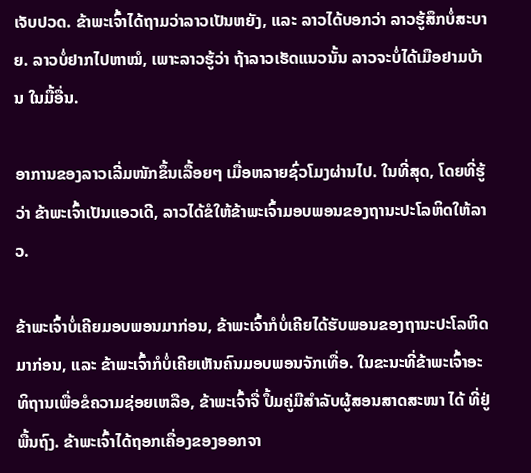ເຈັບປວດ. ຂ້າພະເຈົ້າໄດ້ຖາມວ່າລາວເປັນຫຍັງ, ແລະ ລາວໄດ້ບອກວ່າ ລາວຮູ້ສຶກບໍ່ສະບາຍ. ລາວບໍ່ຢາກໄປຫາໝໍ, ເພາະລາວຮູ້ວ່າ ຖ້າລາວເຮັດແນວນັ້ນ ລາວຈະບໍ່ໄດ້ເມືອຢາມບ້ານ ໃນມື້ອື່ນ.

ອາການຂອງລາວເລີ່ມໜັກຂຶ້ນເລື້ອຍໆ ເມື່ອຫລາຍຊົ່ວໂມງຜ່ານໄປ. ໃນທີ່ສຸດ, ໂດຍທີ່ຮູ້ວ່າ ຂ້າພະເຈົ້າເປັນແອວເດີ, ລາວໄດ້ຂໍໃຫ້ຂ້າພະເຈົ້າມອບພອນຂອງຖານະປະໂລຫິດໃຫ້ລາວ.

ຂ້າພະເຈົ້າບໍ່ເຄີຍມອບພອນມາກ່ອນ, ຂ້າພະເຈົ້າກໍບໍ່ເຄີຍໄດ້ຮັບພອນຂອງຖານະປະໂລຫິດມາກ່ອນ, ແລະ ຂ້າພະເຈົ້າກໍບໍ່ເຄີຍເຫັນຄົນມອບພອນຈັກເທື່ອ. ໃນຂະນະທີ່ຂ້າພະເຈົ້າອະທິຖານເພື່ອຂໍຄວາມຊ່ອຍເຫລືອ, ຂ້າພະເຈົ້າຈື່ ປຶ້ມຄູ່ມືສຳລັບຜູ້ສອນສາດສະໜາ ໄດ້ ທີ່ຢູ່ພື້ນຖົງ. ຂ້າພະເຈົ້າໄດ້ຖອກເຄື່ອງຂອງອອກຈາ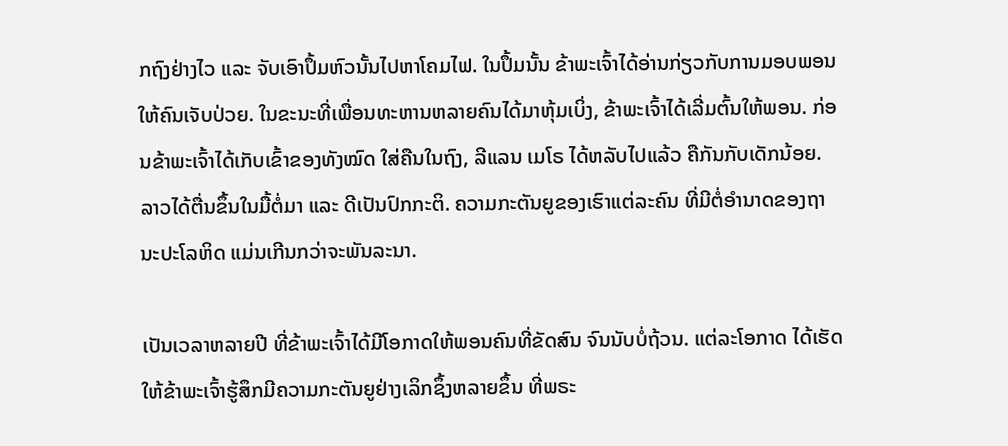ກຖົງຢ່າງໄວ ແລະ ຈັບເອົາປຶ້ມຫົວນັ້ນໄປຫາໂຄມໄຟ. ໃນປຶ້ມນັ້ນ ຂ້າພະເຈົ້າໄດ້ອ່ານກ່ຽວກັບການມອບພອນໃຫ້ຄົນເຈັບປ່ວຍ. ໃນຂະນະທີ່ເພື່ອນທະຫານຫລາຍຄົນໄດ້ມາຫຸ້ມເບິ່ງ, ຂ້າພະເຈົ້າໄດ້ເລີ່ມຕົ້ນໃຫ້ພອນ. ກ່ອນຂ້າພະເຈົ້າໄດ້ເກັບເຂົ້າຂອງທັງໝົດ ໃສ່ຄືນໃນຖົງ, ລີແລນ ເມໂຣ ໄດ້ຫລັບໄປແລ້ວ ຄືກັນກັບເດັກນ້ອຍ. ລາວໄດ້ຕື່ນຂຶ້ນໃນມື້ຕໍ່ມາ ແລະ ດີເປັນປົກກະຕິ. ຄວາມກະຕັນຍູຂອງເຮົາແຕ່ລະຄົນ ທີ່ມີຕໍ່ອຳນາດຂອງຖານະປະໂລຫິດ ແມ່ນເກີນກວ່າຈະພັນລະນາ.

ເປັນເວລາຫລາຍປີ ທີ່ຂ້າພະເຈົ້າໄດ້ມີໂອກາດໃຫ້ພອນຄົນທີ່ຂັດສົນ ຈົນນັບບໍ່ຖ້ວນ. ແຕ່ລະໂອກາດ ໄດ້ເຮັດໃຫ້ຂ້າພະເຈົ້າຮູ້ສຶກມີຄວາມກະຕັນຍູຢ່າງເລິກຊຶ້ງຫລາຍຂຶ້ນ ທີ່ພຣະ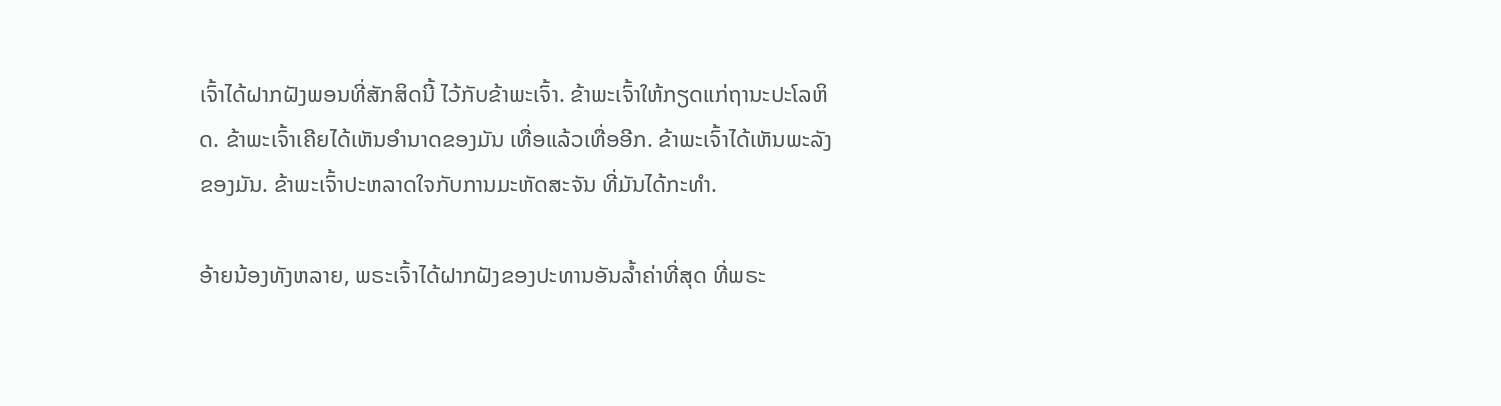ເຈົ້າໄດ້ຝາກຝັງພອນທີ່ສັກສິດນີ້ ໄວ້ກັບຂ້າພະເຈົ້າ. ຂ້າພະເຈົ້າໃຫ້ກຽດແກ່ຖານະປະໂລຫິດ. ຂ້າພະເຈົ້າເຄີຍໄດ້ເຫັນອຳນາດຂອງມັນ ເທື່ອແລ້ວເທື່ອອີກ. ຂ້າພະເຈົ້າໄດ້ເຫັນພະລັງຂອງມັນ. ຂ້າພະເຈົ້າປະຫລາດໃຈກັບການມະຫັດສະຈັນ ທີ່ມັນໄດ້ກະທຳ.

ອ້າຍນ້ອງທັງຫລາຍ, ພຣະເຈົ້າໄດ້ຝາກຝັງຂອງປະທານອັນລ້ຳຄ່າທີ່ສຸດ ທີ່ພຣະ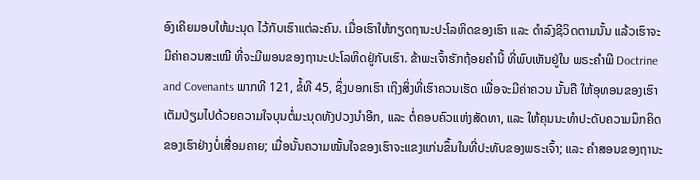ອົງເຄີຍມອບໃຫ້ມະນຸດ ໄວ້ກັບເຮົາແຕ່ລະຄົນ. ເມື່ອເຮົາໃຫ້ກຽດຖານະປະໂລຫິດຂອງເຮົາ ແລະ ດຳລົງຊີວິດຕາມນັ້ນ ແລ້ວເຮົາຈະມີຄ່າຄວນສະເໝີ ທີ່ຈະມີພອນຂອງຖານະປະໂລຫິດຢູ່ກັບເຮົາ. ຂ້າພະເຈົ້າຮັກຖ້ອຍຄຳນີ້ ທີ່ພົບເຫັນຢູ່ໃນ ພຣະຄຳພີ Doctrine and Covenants ພາກທີ 121, ຂໍ້ທີ 45, ຊຶ່ງບອກເຮົາ ເຖິງສິ່ງທີ່ເຮົາຄວນເຮັດ ເພື່ອຈະມີຄ່າຄວນ ນັ້ນຄື ໃຫ້ອຸທອນຂອງເຮົາເຕັມປ່ຽມໄປດ້ວຍຄວາມໃຈບຸນຕໍ່ມະນຸດທັງປວງນຳອີກ, ແລະ ຕໍ່ຄອບຄົວແຫ່ງສັດທາ, ແລະ ໃຫ້ຄຸນນະທຳປະດັບຄວາມນຶກຄິດຂອງເຮົາຢ່າງບໍ່ເສື່ອມຄາຍ; ເມື່ອນັ້ນຄວາມໝັ້ນໃຈຂອງເຮົາຈະແຂງແກ່ນຂຶ້ນໃນທີ່ປະທັບຂອງພຣະເຈົ້າ; ແລະ ຄຳສອນຂອງຖານະ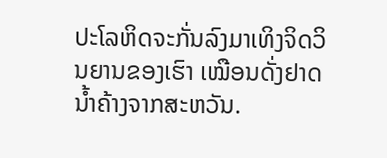ປະໂລຫິດຈະກັ່ນລົງມາເທິງຈິດວິນຍານຂອງເຮົາ ເໝືອນດັ່ງຢາດນ້ຳຄ້າງຈາກສະຫວັນ.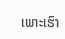ເພາະເຮົາ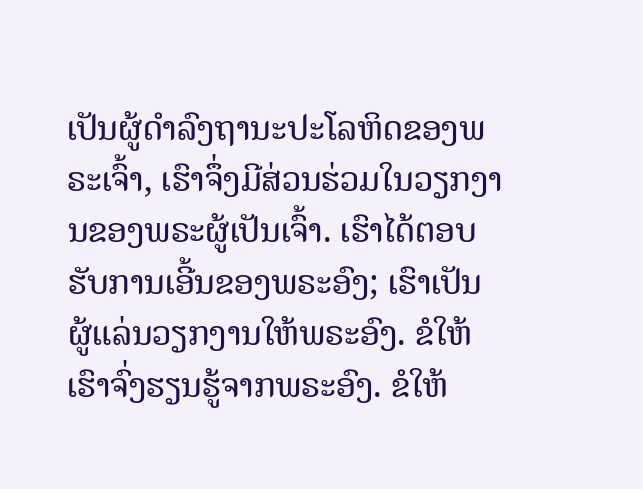ເປັນຜູ້ດຳລົງຖານະປະໂລຫິດຂອງພຣະເຈົ້າ, ເຮົາຈຶ່ງມີສ່ວນຮ່ວມໃນວຽກງານຂອງພຣະຜູ້ເປັນເຈົ້າ. ເຮົາໄດ້ຕອບຮັບການເອີ້ນຂອງພຣະອົງ; ເຮົາເປັນຜູ້ແລ່ນວຽກງານໃຫ້ພຣະອົງ. ຂໍໃຫ້ເຮົາຈົ່ງຮຽນຮູ້ຈາກພຣະອົງ. ຂໍໃຫ້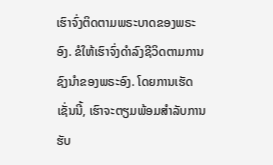ເຮົາຈົ່ງຕິດຕາມພຣະບາດຂອງພຣະອົງ. ຂໍໃຫ້ເຮົາຈົ່ງດຳລົງຊີວິດຕາມການຊົງນຳຂອງພຣະອົງ. ໂດຍການເຮັດເຊັ່ນນີ້, ເຮົາຈະຕຽມພ້ອມສຳລັບການຮັບ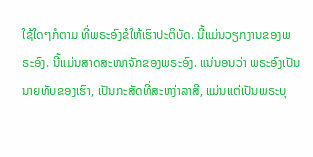ໃຊ້ໃດໆກໍຕາມ ທີ່ພຣະອົງຂໍໃຫ້ເຮົາປະຕິບັດ. ນີ້ແມ່ນວຽກງານຂອງພຣະອົງ. ນີ້ແມ່ນສາດສະໜາຈັກຂອງພຣະອົງ. ແນ່ນອນວ່າ ພຣະອົງເປັນນາຍທັບຂອງເຮົາ, ເປັນກະສັດທີ່ສະຫງ່າລາສີ, ແມ່ນແຕ່ເປັນພຣະບຸ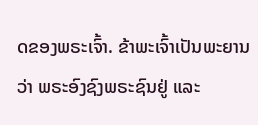ດຂອງພຣະເຈົ້າ. ຂ້າພະເຈົ້າເປັນພະຍານວ່າ ພຣະອົງຊົງພຣະຊົນຢູ່ ແລະ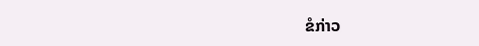ຂໍກ່າວ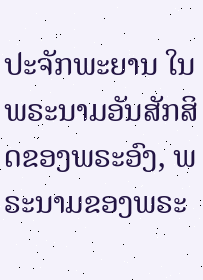ປະຈັກພະຍານ ໃນພຣະນາມອັນສັກສິດຂອງພຣະອົງ, ພຣະນາມຂອງພຣະ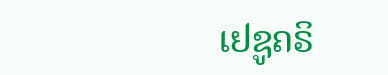ເຢຊູຄຣິ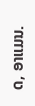ດ, ອາແມນ.